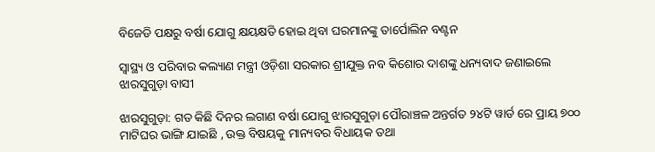ବିଜେଡି ପକ୍ଷରୁ ବର୍ଷା ଯୋଗୁ କ୍ଷୟକ୍ଷତି ହୋଇ ଥିବା ଘରମାନଙ୍କୁ ତାର୍ପୋଲିନ ବଣ୍ଟନ

ସ୍ୱାସ୍ଥ୍ୟ ଓ ପରିବାର କଲ୍ୟାଣ ମନ୍ତ୍ରୀ ଓଡ଼ିଶା ସରକାର ଶ୍ରୀଯୁକ୍ତ ନବ କିଶୋର ଦାଶଙ୍କୁ ଧନ୍ୟବାଦ ଜଣାଇଲେ ଝାରସୁଗୁଡ଼ା ବାସୀ

ଝାରସୁଗୁଡ଼ା: ଗତ କିଛି ଦିନର ଲଗାଣ ବର୍ଷା ଯୋଗୁ ଝାରସୁଗୁଡ଼ା ପୌରାଞ୍ଚଳ ଅନ୍ତର୍ଗତ ୨୪ଟି ୱାର୍ଡ ରେ ପ୍ରାୟ ୭୦୦ ମାଟିଘର ଭାଙ୍ଗି ଯାଇଛି , ଉକ୍ତ ବିଷୟକୁ ମାନ୍ୟବର ବିଧାୟକ ତଥା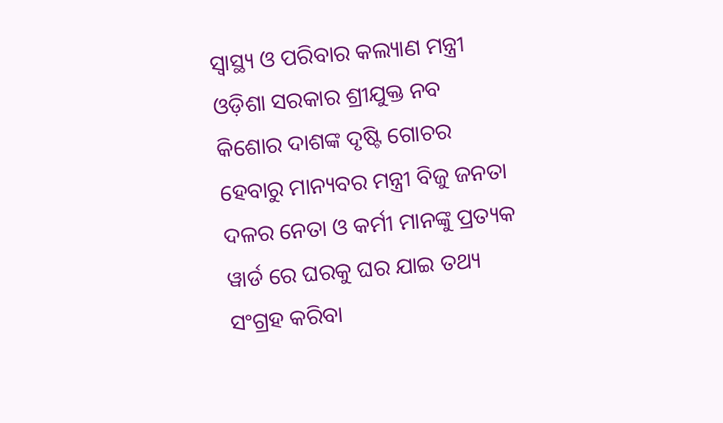ସ୍ୱାସ୍ଥ୍ୟ ଓ ପରିବାର କଲ୍ୟାଣ ମନ୍ତ୍ରୀ ଓଡ଼ିଶା ସରକାର ଶ୍ରୀଯୁକ୍ତ ନବ କିଶୋର ଦାଶଙ୍କ ଦୃଷ୍ଟି ଗୋଚର ହେବାରୁ ମାନ୍ୟବର ମନ୍ତ୍ରୀ ବିଜୁ ଜନତା ଦଳର ନେତା ଓ କର୍ମୀ ମାନଙ୍କୁ ପ୍ରତ୍ୟକ ୱାର୍ଡ ରେ ଘରକୁ ଘର ଯାଇ ତଥ୍ୟ ସଂଗ୍ରହ କରିବା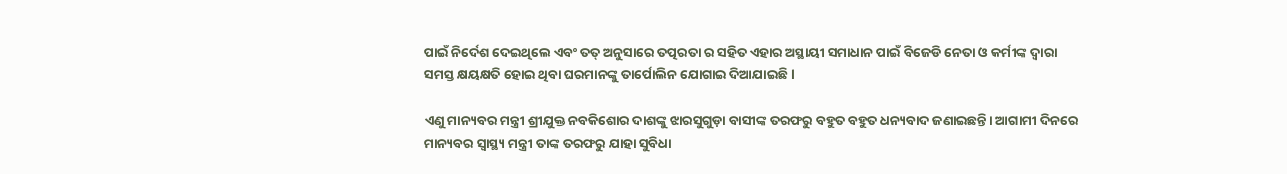ପାଇଁ ନିର୍ଦେଶ ଦେଇଥିଲେ ଏବଂ ତତ୍ ଅନୁସାରେ ତତ୍ପରତା ର ସହିତ ଏହାର ଅସ୍ଥାୟୀ ସମାଧାନ ପାଇଁ ବିଜେଡି ନେତା ଓ କର୍ମୀଙ୍କ ଦ୍ଵାରା ସମସ୍ତ କ୍ଷୟକ୍ଷତି ହୋଇ ଥିବା ଘରମାନଙ୍କୁ ତାର୍ପୋଲିନ ଯୋଗାଇ ଦିଆଯାଇଛି l

ଏଣୁ ମାନ୍ୟବର ମନ୍ତ୍ରୀ ଶ୍ରୀଯୁକ୍ତ ନବକିଶୋର ଦାଶଙ୍କୁ ଝାରସୁଗୁଡ଼ା ବାସୀଙ୍କ ତରଫରୁ ବହୁତ ବହୁତ ଧନ୍ୟବାଦ ଜଣାଇଛନ୍ତି। ଆଗାମୀ ଦିନରେ ମାନ୍ୟବର ସ୍ଵାସ୍ଥ୍ୟ ମନ୍ତ୍ରୀ ତାଙ୍କ ତରଫରୁ ଯାହା ସୁବିଧା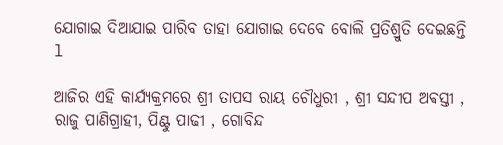ଯୋଗାଇ ଦିଆଯାଇ ପାରିବ ତାହା ଯୋଗାଇ ଦେବେ ବୋଲି ପ୍ରତିଶ୍ରୁତି ଦେଇଛନ୍ତି l

ଆଜିର ଏହି କାର୍ଯ୍ୟକ୍ରମରେ ଶ୍ରୀ ତାପସ ରାୟ ଚୌଧୁରୀ , ଶ୍ରୀ ସନ୍ଦୀପ ଅଵସ୍ତୀ , ରାଜୁ ପାଣିଗ୍ରାହୀ, ପିଣ୍ଟୁ ପାଢୀ , ଗୋବିନ୍ଦ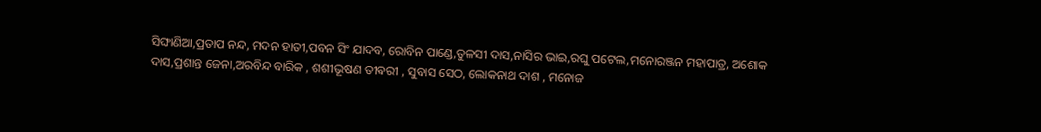ସିଙ୍ଘାଣିଆ,ପ୍ରତାପ ନନ୍ଦ, ମଦନ ହାତୀ,ପବନ ସିଂ ଯାଦବ, ରୋବିନ ପାଣ୍ଡେ,ତୁଳସୀ ଦାସ,ନାସିର ଭାଇ,ରଘୁ ପଟେଲ,ମନୋରଞ୍ଜନ ମହାପାତ୍ର, ଅଶୋକ ଦାସ,ପ୍ରଶାନ୍ତ ଜେନା,ଅରବିନ୍ଦ ବାରିକ , ଶଶୀଭୂଷଣ ତୀଵରୀ , ସୁବାସ ସେଠ, ଲୋକନାଥ ଦାଶ , ମନୋଜ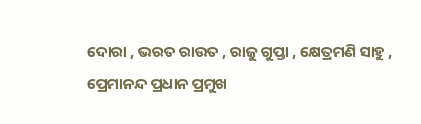ଦୋରା , ଭରତ ରାଉତ , ରାଜୁ ଗୁପ୍ତା , କ୍ଷେତ୍ରମଣି ସାହୁ , ପ୍ରେମାନନ୍ଦ ପ୍ରଧାନ ପ୍ରମୁଖ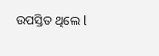ଉପସ୍ତିତ ଥିଲେ l